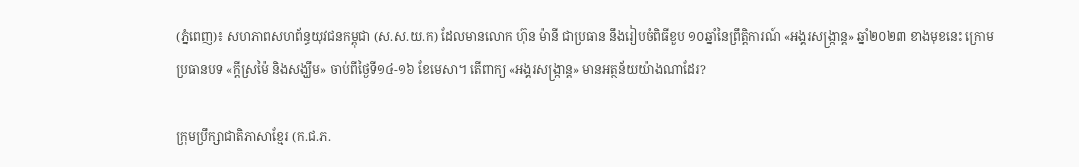(ភ្នំពេញ)៖ សហភាពសហព័ន្ធយុវជនកម្ពុជា (ស.ស.យ.ក) ដែលមានលោក ហ៊ុន ម៉ានី ជាប្រធាន នឹងរៀបចំពិធីខួប ១០ឆ្នាំនៃព្រឹត្តិការណ៍ «អង្គរសង្ក្រាន្ត» ឆ្នាំ២០២៣ ខាងមុខនេះ ក្រោមប្រធានបទ «ក្តីស្រម៉ៃ និងសង្ឃឹម» ចាប់ពីថ្ងៃទី១៤-១៦ ខែមេសា។ តើពាក្យ «អង្គរសង្ក្រាន្ត» មានអត្ថន័យយ៉ាងណាដែរ?

ក្រុមប្រឹក្សាជាតិភាសាខ្មែរ (ក.ជ.ភ.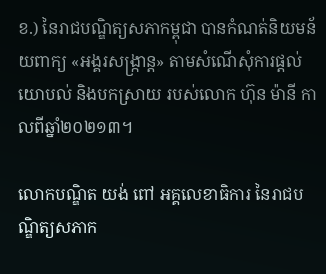ខ.) នៃរាជបណ្ឌិត្យសភាកម្ពុជា បានកំណត់និយមន័យពាក្យ «អង្គរសង្ក្រាន្ត» តាមសំណើសុំការផ្តល់យោបល់ និងបកស្រាយ របស់លោក ហ៊ុន ម៉ានី កាលពីឆ្នាំ២០២១៣។

លោកបណ្ឌិត យង់ ពៅ អគ្គលេខាធិការ នៃរាជបណ្ឌិត្យសភាក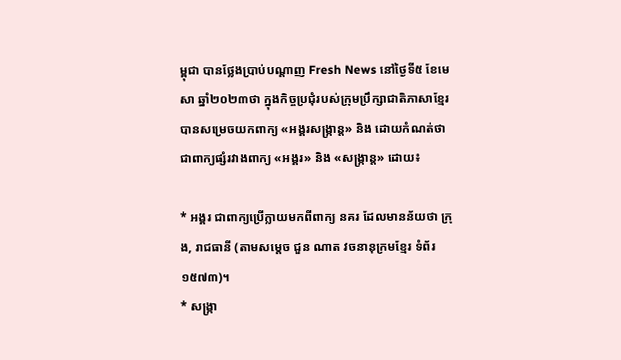ម្ពុជា បានថ្លែងប្រាប់បណ្តាញ Fresh News នៅថ្ងៃទី៥ ខែមេសា ឆ្នាំ២០២៣ថា ក្នុងកិច្ចប្រជុំរបស់ក្រុមប្រឹក្សាជាតិភាសាខ្មែរ បានសម្រេចយកពាក្យ «អង្គរសង្ក្រាន្ត» និង ដោយកំណត់ថា ជាពាក្យផ្សំរវាងពាក្យ «អង្គរ» និង «សង្ក្រាន្ត» ដោយ៖

* អង្គរ ជាពាក្យប្រើក្លាយមកពីពាក្យ នគរ ដែលមានន័យថា ក្រុង, រាជធានី (តាមសម្តេច ជួន ណាត វចនានុក្រមខ្មែរ ទំព័រ ១៥៧៣)។
* សង្ក្រា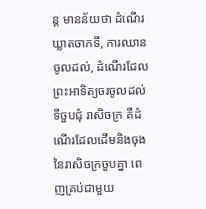ន្ត មានន័យថា ដំណើរឃ្លាតចាកទី, ការឈានចូលដល់, ដំណើរដែលព្រះអាទិត្យចរចូលដល់ទីចួបជុំ រាសិចក្រ គឺដំណើរដែលដើមនិងចុងនៃរាសិចក្រចួបគ្នា ពេញគ្រប់ជាមួយ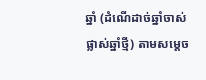ឆ្នាំ (ដំណើដាច់ឆ្នាំចាស់ផ្លាស់ឆ្នាំថ្មី) តាមសម្តេច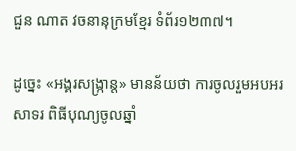ជួន ណាត វចនានុក្រមខ្មែរ ទំព័រ១២៣៧។

ដូច្នេះ «អង្គរសង្ក្រាន្ត» មានន័យថា ការចូលរួមអបអរសាទរ ពិធីបុណ្យចូលឆ្នាំ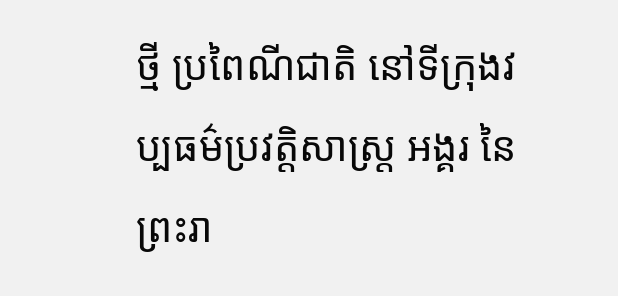ថ្មី ប្រពៃណីជាតិ នៅទីក្រុងវប្បធម៌ប្រវត្តិសាស្ត្រ អង្គរ នៃព្រះរា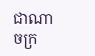ជាណាចក្រ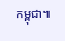កម្ពុជា៕